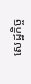សេដ្ឋកិច្ច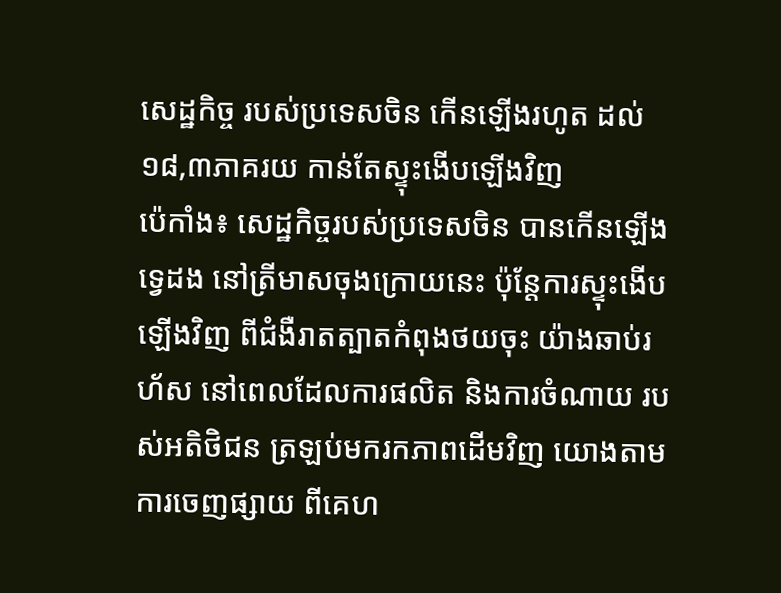សេដ្ឋកិច្ច របស់ប្រទេសចិន កើនឡើងរហូត ដល់១៨,៣ភាគរយ កាន់តែស្ទុះងើបឡើងវិញ
ប៉េកាំង៖ សេដ្ឋកិច្ចរបស់ប្រទេសចិន បានកើនឡើងទ្វេដង នៅត្រីមាសចុងក្រោយនេះ ប៉ុន្តែការស្ទុះងើបឡើងវិញ ពីជំងឺរាតត្បាតកំពុងថយចុះ យ៉ាងឆាប់រហ័ស នៅពេលដែលការផលិត និងការចំណាយ របស់អតិថិជន ត្រឡប់មករកភាពដើមវិញ យោងតាមការចេញផ្សាយ ពីគេហ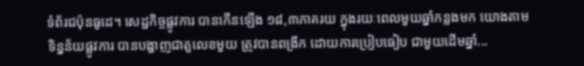ទំព័រជប៉ុនធូដេ។ សេដ្ឋកិច្ចផ្លូវការ បានកើនឡើង ១៨,៣ភាគរយ ក្នុងរយៈពេលមួយឆ្នាំកន្លងមក យោងតាមទិន្នន័យផ្លូវការ បានបង្ហាញជាតួលេខមួយ ត្រូវបានពង្រីក ដោយការប្រៀបធៀប ជាមួយដើមឆ្នាំ...